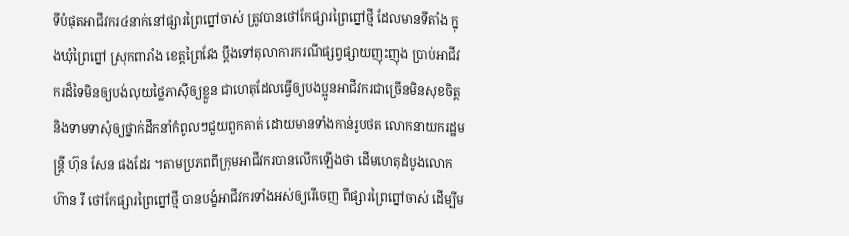ទីបំផុតអាជីវករ៤នាក់នៅផ្សារព្រៃព្នៅចាស់ ត្រូវបានថៅកែផ្សារព្រៃព្នៅថ្មី ដែលមានទីតាំង ក្នុងឃុំព្រៃព្នៅ ស្រុកពារាំង ខេត្តព្រៃវែង ប្ដឹងទៅតុលាការករណីផ្សព្វផ្សាយញុះញុង ប្រាប់អាជីវករដ៏ទៃមិនឲ្យបង់លុយថ្លៃភាស៊ីឲ្យខ្លួន ជាហេតុដែលធ្វើឲ្យបងប្អូនអាជីវករជាច្រើនមិនសុខចិត្ត និងទាមទាសុំឲ្យថ្នាក់ដឹកនាំកំពូលៗជួយពួកគាត់ ដោយមានទាំងកាន់រូបថត លោកនាយករដ្ឋមន្ត្រី ហ៊ុន សែន ផងដែរ ។តាមប្រភពពីក្រុមអាជីវករបានលើកឡើងថា ដើមហេតុដំបូងលោក ហ៊ាន រី ថៅកែផ្សារព្រៃព្នៅថ្មី បានបង្ខំអាជីវករទាំងអស់ឲ្យរើចេញ ពីផ្សារព្រៃព្នៅចាស់ ដើម្បីម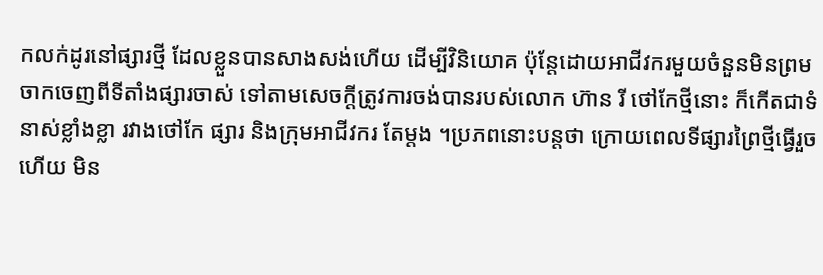កលក់ដូរនៅផ្សារថ្មី ដែលខ្លួនបានសាងសង់ហើយ ដើម្បីវិនិយោគ ប៉ុន្តែដោយអាជីវករមួយចំនួនមិនព្រមចាកចេញពីទីតាំងផ្សារចាស់ ទៅតាមសេចក្តីត្រូវការចង់បានរបស់លោក ហ៊ាន រី ថៅកែថ្មីនោះ ក៏កើតជាទំនាស់ខ្លាំងខ្លា រវាងថៅកែ ផ្សារ និងក្រុមអាជីវករ តែម្តង ។ប្រភពនោះបន្តថា ក្រោយពេលទីផ្សារព្រៃថ្មីធ្វើរួចហើយ មិន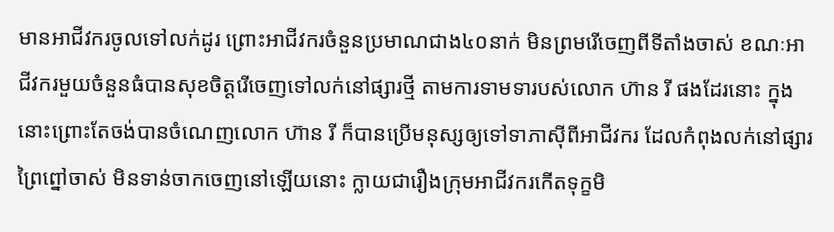មានអាជីវករចូលទៅលក់ដូរ ព្រោះអាជីវករចំនួនប្រមាណជាង៤០នាក់ មិនព្រមរើចេញពីទីតាំងចាស់ ខណៈអាជីវករមួយចំនួនធំបានសុខចិត្តរើចេញទៅលក់នៅផ្សារថ្មី តាមការទាមទារបស់លោក ហ៊ាន រី ផងដែរនោះ ក្នុងនោះព្រោះតែចង់បានចំណេញលោក ហ៊ាន រី ក៏បានប្រើមនុស្សឲ្យទៅទាភាស៊ីពីអាជីវករ ដែលកំពុងលក់នៅផ្សារ ព្រៃព្នៅចាស់ មិនទាន់ចាកចេញនៅឡើយនោះ ក្លាយជារឿងក្រុមអាជីវករកើតទុក្ខមិ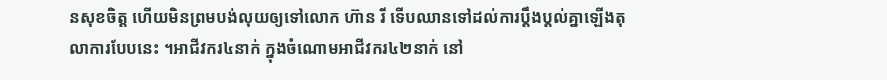នសុខចិត្ត ហើយមិនព្រមបង់លុយឲ្យទៅលោក ហ៊ាន រី ទើបឈានទៅដល់ការប្តឹងប្តល់គ្នាឡើងតុលាការបែបនេះ ។អាជីវករ៤នាក់ ក្នុងចំណោមអាជីវករ៤២នាក់ នៅ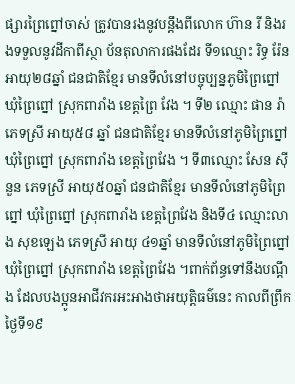ផ្សារព្រៃព្នៅចាស់ ត្រូវបានរងនូវបន្តឹងពីលោក ហ៊ាន រី និងរងទទួលនូវដីកាពីស្ថា ប័នតុលាការផងដែរ ទី១ឈ្មោះ រិទ្ធ រ៉ែន អាយុ២៨ឆ្នាំ ជនជាតិខ្មែរ មានទីលំនៅបច្ចុប្បន្នភូមិព្រៃព្នៅ ឃុំព្រៃព្នៅ ស្រុកពារាំង ខេត្តព្រៃ វែង ។ ទី២ ឈ្មោះ ផាន រ៉ា ភេទស្រី អាយុ៥៨ ឆ្នាំ ជនជាតិខ្មែរ មានទីលំនៅភូមិព្រៃព្នៅ ឃុំព្រៃព្នៅ ស្រុកពារាំង ខេត្តព្រៃវែង ។ ទី៣ឈ្មោះ សែន ស៊ីនួន ភេទស្រី អាយុ៥០ឆ្នាំ ជនជាតិខ្មែរ មានទីលំនៅភូមិព្រៃព្នៅ ឃុំព្រៃព្នៅ ស្រុកពារាំង ខេត្តព្រៃវែង និងទី៤ ឈ្មោះលាង សុខឡេង ភេទស្រី អាយុ ៤១ឆ្នាំ មានទីលំនៅភូមិព្រៃព្នៅ ឃុំព្រៃព្នៅ ស្រុកពារាំង ខេត្តព្រៃវែង ។ពាក់ព័ន្ធទៅនឹងបណ្ដឹង ដែលបងប្អូនអាជីវករអះអាងថាអយុត្តិធម៌នេះ កាលពីព្រឹកថ្ងៃទី១៩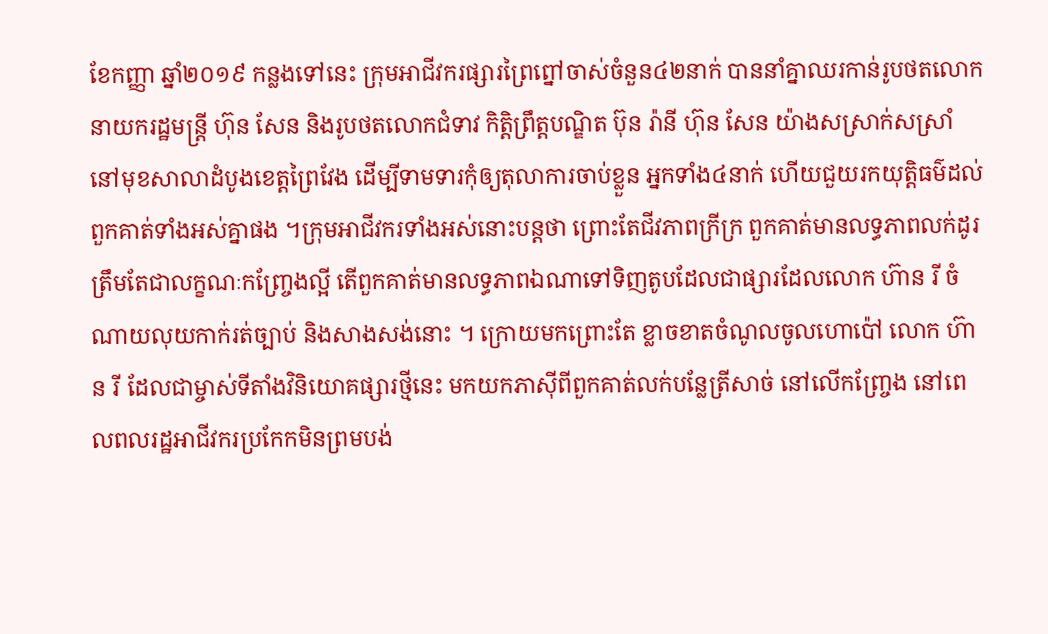ខែកញ្ញា ឆ្នាំ២០១៩ កន្លងទៅនេះ ក្រុមអាជីវករផ្សារព្រៃព្នៅចាស់ចំនួន៤២នាក់ បាននាំគ្នាឈរកាន់រូបថតលោកនាយករដ្ឋមន្ត្រី ហ៊ុន សែន និងរូបថតលោកជំទាវ កិត្តិព្រឹត្តបណ្ឌិត ប៊ុន រ៉ានី ហ៊ុន សែន យ៉ាងសស្រាក់សស្រាំនៅមុខសាលាដំបូងខេត្តព្រៃវែង ដើម្បីទាមទារកុំឲ្យតុលាការចាប់ខ្លួន អ្នកទាំង៤នាក់ ហើយជួយរកយុត្តិធម៌ដល់ពួកគាត់ទាំងអស់គ្នាផង ។ក្រុមអាជីវករទាំងអស់នោះបន្តថា ព្រោះតែជីវភាពក្រីក្រ ពួកគាត់មានលទ្ធភាពលក់ដូរត្រឹមតែជាលក្ខណៈកញ្រ្ចែងល្អី តើពួកគាត់មានលទ្ធភាពឯណាទៅទិញតូបដែលជាផ្សារដែលលោក ហ៊ាន រី ចំណាយលុយកាក់រត់ច្បាប់ និងសាងសង់នោះ ។ ក្រោយមកព្រោះតែ ខ្លាចខាតចំណូលចូលហោប៉ៅ លោក ហ៊ាន រី ដែលជាម្ចាស់ទីតាំងវិនិយោគផ្សារថ្មីនេះ មកយកភាស៊ីពីពួកគាត់លក់បន្លែត្រីសាច់ នៅលើកញ្ច្រែង នៅពេលពលរដ្ឋអាជីវករប្រកែកមិនព្រមបង់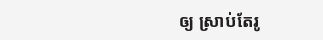ឲ្យ ស្រាប់តែរូ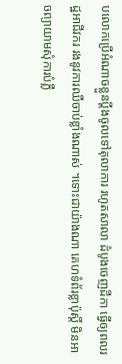បលោកប្រើអំណាចខ្លួនប្តឹងចូលទៅតុលាការ រហូតសាលា ដំបូងចេញដីកា ធ្វើឲ្យពលរដ្ឋអាជីវករ រងនូវការឈឺចាប់ខ្លាំងណាស់ ។ទោះជាយ៉ាងណា គេហទំព័រខ្លាប៉ុស្តិ៍ មិនអាចព្យាយាមសុំការបំភ្លឺ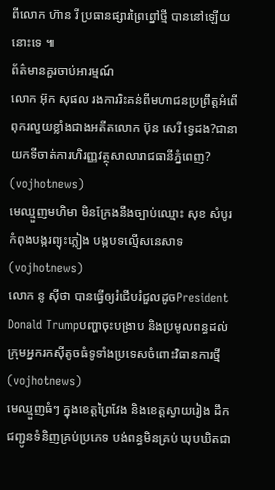ពីលោក ហ៊ាន រី ប្រធានផ្សារព្រៃព្នៅថ្មី បាននៅឡើយនោះទេ ៕
ព័ត៌មានគួរចាប់អារម្មណ៍
លោក អ៊ុក សុផល រងការរិះគន់ពីមហាជនប្រព្រឹត្តអំពើពុករលួយខ្លាំងជាងអតីតលោក ប៊ុន សេរី ទ្វេដង?ជានាយកទីចាត់ការហិរញ្ញវត្ថុសាលារាជធានីភ្នំពេញ? (vojhotnews)
មេឈ្មួញមហិមា មិនក្រែងនឹងច្បាប់ឈ្មោះ សុខ សំបូរ កំពុងបង្ករព្យុះភ្លៀង បង្កបទល្មើសនេសាទ (vojhotnews)
លោក នូ សុីថា បានធ្វើឲ្យរំជើបរំជួលដូចPresident Donald Trumpបញ្ហាចុះបង្រាប និងប្រមូលពន្ធដល់ក្រុមអ្នករកស៊ីតូចធំទូទាំងប្រទេសចំពោះវិធានការថ្មី (vojhotnews)
មេឈ្មួញធំៗ ក្នុងខេត្តព្រៃវែង និងខេត្តស្វាយរៀង ដឹកជញ្ជូនទំនិញគ្រប់ប្រភេទ បង់ពន្ធមិនគ្រប់ ឃុបឃិតជា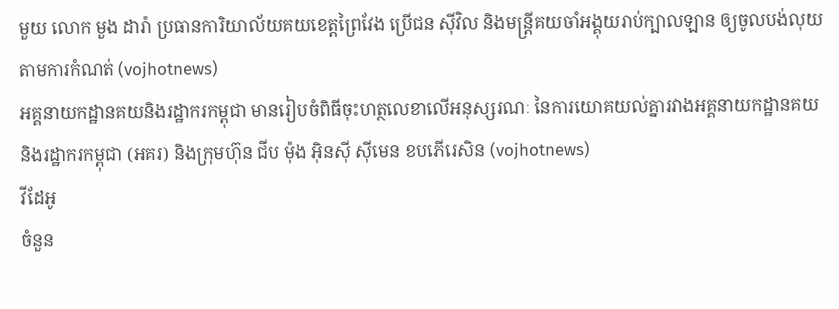មួយ លោក មួង ដារ៉ា ប្រធានការិយាល័យគយខេត្តព្រៃវែង ប្រេីជន សុីវិល និងមន្ត្រីគយចាំអង្គុយរាប់ក្បាលឡាន ឲ្យចូលបង់លុយតាមការកំណត់ (vojhotnews)
អគ្គនាយកដ្ឋានគយនិងរដ្ឋាករកម្ពុជា មានរៀបចំពិធីចុះហត្ថលេខាលើអនុស្សរណៈ នៃការយោគយល់គ្នារវាងអគ្គនាយកដ្ឋានគយនិងរដ្ឋាករកម្ពុជា (អគរ) និងក្រុមហ៊ុន ជីប ម៉ុង អ៊ិនស៊ី ស៊ីមេន ខបភើរេសិន (vojhotnews)
វីដែអូ
ចំនួន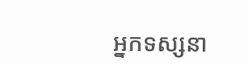អ្នកទស្សនា